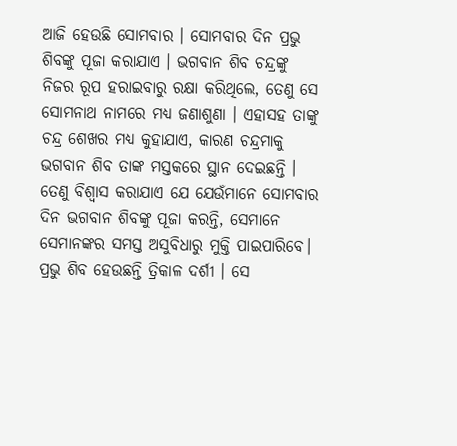ଆଜି ହେଉଛି ସୋମବାର । ସୋମବାର ଦିନ ପ୍ରଭୁ ଶିବଙ୍କୁ ପୂଜା କରାଯାଏ । ଭଗବାନ ଶିବ ଚନ୍ଦ୍ରଙ୍କୁ ନିଜର ରୂପ ହରାଇବାରୁ ରକ୍ଷା କରିଥିଲେ, ତେଣୁ ସେ ସୋମନାଥ ନାମରେ ମଧ୍ୟ ଜଣାଶୁଣା । ଏହାସହ ତାଙ୍କୁ ଚନ୍ଦ୍ର ଶେଖର ମଧ୍ୟ କୁହାଯାଏ, କାରଣ ଚନ୍ଦ୍ରମାକୁ ଭଗବାନ ଶିବ ତାଙ୍କ ମସ୍ତକରେ ସ୍ଥାନ ଦେଇଛନ୍ତି । ତେଣୁ ବିଶ୍ୱାସ କରାଯାଏ ଯେ ଯେଉଁମାନେ ସୋମବାର ଦିନ ଭଗବାନ ଶିବଙ୍କୁ ପୂଜା କରନ୍ତି, ସେମାନେ ସେମାନଙ୍କର ସମସ୍ତ ଅସୁବିଧାରୁ ମୁକ୍ତି ପାଇପାରିବେ। ପ୍ରଭୁ ଶିବ ହେଉଛନ୍ତି ତ୍ରିକାଳ ଦର୍ଶୀ । ସେ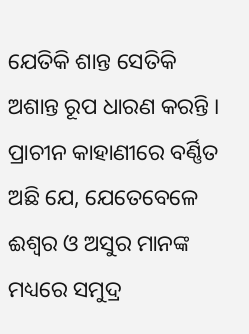ଯେତିକି ଶାନ୍ତ ସେତିକି ଅଶାନ୍ତ ରୂପ ଧାରଣ କରନ୍ତି ।
ପ୍ରାଚୀନ କାହାଣୀରେ ବର୍ଣ୍ଣିତ ଅଛି ଯେ, ଯେତେବେଳେ ଈଶ୍ୱର ଓ ଅସୁର ମାନଙ୍କ ମଧ୍ୟରେ ସମୁଦ୍ର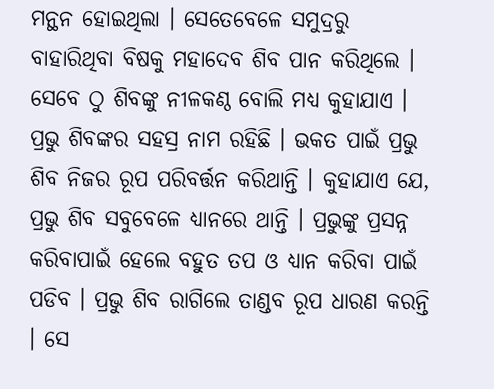ମନ୍ଥନ ହୋଇଥିଲା । ସେତେବେଳେ ସମୁଦ୍ରରୁ ବାହାରିଥିବା ବିଷକୁ ମହାଦେବ ଶିବ ପାନ କରିଥିଲେ । ସେବେ ଠୁ ଶିବଙ୍କୁ ନୀଳକଣ୍ଠ ବୋଲି ମଧ୍ୟ କୁହାଯାଏ । ପ୍ରଭୁ ଶିବଙ୍କର ସହସ୍ର ନାମ ରହିଛି । ଭକତ ପାଇଁ ପ୍ରଭୁ ଶିବ ନିଜର ରୂପ ପରିବର୍ତ୍ତନ କରିଥାନ୍ତି । କୁହାଯାଏ ଯେ, ପ୍ରଭୁ ଶିବ ସବୁବେଳେ ଧ୍ୟାନରେ ଥାନ୍ତି । ପ୍ରଭୁଙ୍କୁ ପ୍ରସନ୍ନ କରିବାପାଇଁ ହେଲେ ବହୁତ ତପ ଓ ଧ୍ୟାନ କରିବା ପାଇଁ ପଡିବ । ପ୍ରଭୁ ଶିବ ରାଗିଲେ ତାଣ୍ଡବ ରୂପ ଧାରଣ କରନ୍ତି । ସେ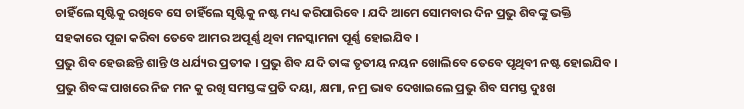ଚାହିଁଲେ ସୃଷ୍ଟିକୁ ରଖିବେ ସେ ଚାହିଁଲେ ସୃଷ୍ଟିକୁ ନଷ୍ଟ ମଧ୍ୟ କରିପାରିବେ । ଯଦି ଆମେ ସୋମବାର ଦିନ ପ୍ରଭୁ ଶିବଙ୍କୁ ଭକ୍ତି ସହକାରେ ପୂଜା କରିବା ତେବେ ଆମର ଅପୂର୍ଣ୍ଣ ଥିବା ମନସ୍କାମନା ପୂର୍ଣ୍ଣ ହୋଇଯିବ ।
ପ୍ରଭୁ ଶିବ ହେଉଛନ୍ତି ଶାନ୍ତି ଓ ଧର୍ଯ୍ୟର ପ୍ରତୀକ । ପ୍ରଭୁ ଶିବ ଯଦି ତାଙ୍କ ତୃତୀୟ ନୟନ ଖୋଲିବେ ତେବେ ପୃଥିବୀ ନଷ୍ଟ ହୋଇଯିବ । ପ୍ରଭୁ ଶିବଙ୍କ ପାଖରେ ନିଜ ମନ କୁ ରଖି ସମସ୍ତଙ୍କ ପ୍ରତି ଦୟା, କ୍ଷମା, ନମ୍ର ଭାବ ଦେଖାଇଲେ ପ୍ରଭୁ ଶିବ ସମସ୍ତ ଦୁଃଖ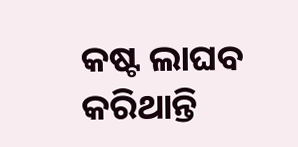କଷ୍ଟ ଲାଘବ କରିଥାନ୍ତି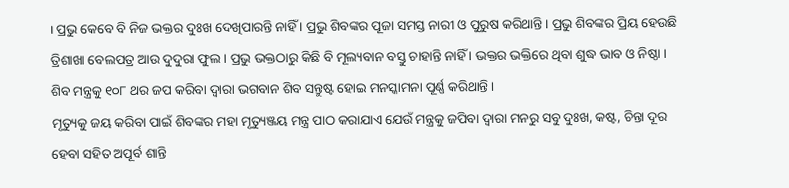। ପ୍ରଭୁ କେବେ ବି ନିଜ ଭକ୍ତର ଦୁଃଖ ଦେଖିପାରନ୍ତି ନାହିଁ । ପ୍ରଭୁ ଶିବଙ୍କର ପୂଜା ସମସ୍ତ ନାରୀ ଓ ପୁରୁଷ କରିଥାନ୍ତି । ପ୍ରଭୁ ଶିବଙ୍କର ପ୍ରିୟ ହେଉଛି ତ୍ରିଶାଖା ବେଲପତ୍ର ଆଉ ଦୁଦୁରା ଫୁଲ । ପ୍ରଭୁ ଭକ୍ତଠାରୁ କିଛି ବି ମୂଲ୍ୟବାନ ବସ୍ତୁ ଚାହାନ୍ତି ନାହିଁ । ଭକ୍ତର ଭକ୍ତିରେ ଥିବା ଶୁଦ୍ଧ ଭାବ ଓ ନିଷ୍ଠା ।
ଶିବ ମନ୍ତ୍ରକୁ ୧୦୮ ଥର ଜପ କରିବା ଦ୍ୱାରା ଭଗବାନ ଶିବ ସନ୍ତୁଷ୍ଟ ହୋଇ ମନସ୍କାମନା ପୂର୍ଣ୍ଣ କରିଥାନ୍ତି ।
ମୃତ୍ୟୁକୁ ଜୟ କରିବା ପାଇଁ ଶିବଙ୍କର ମହା ମୃତ୍ୟୁଞ୍ଜୟ ମନ୍ତ୍ର ପାଠ କରାଯାଏ ଯେଉଁ ମନ୍ତ୍ରକୁ ଜପିବା ଦ୍ୱାରା ମନରୁ ସବୁ ଦୁଃଖ, କଷ୍ଟ, ଚିନ୍ତା ଦୂର ହେବା ସହିତ ଅପୂର୍ବ ଶାନ୍ତି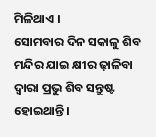ମିଳିଥାଏ ।
ସୋମବାର ଦିନ ସକାଳୁ ଶିବ ମନ୍ଦିର ଯାଇ କ୍ଷୀର ଢ଼ାଳିବା ଦ୍ୱାରା ପ୍ରଭୁ ଶିବ ସନ୍ତୁଷ୍ଟ ହୋଇଥାନ୍ତି ।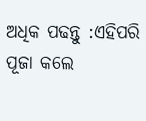ଅଧିକ ପଢନ୍ତୁ :ଏହିପରି ପୂଜା କଲେ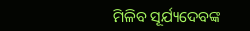ମିଳିବ ସୂର୍ଯ୍ୟଦେବଙ୍କ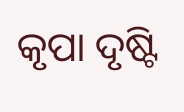କୃପା ଦୃଷ୍ଟି